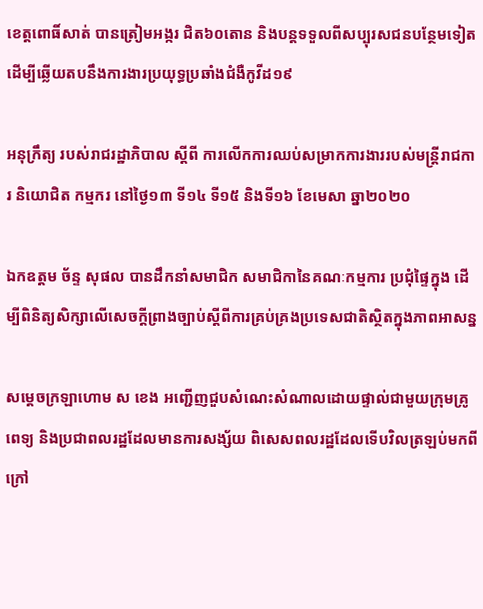ខេត្តពោធិ៍សាត់ បានត្រៀមអង្ករ ជិត៦០តោន និងបន្តទទួលពីសប្បុរសជនបន្ថែមទៀត ដើម្បីឆ្លើយតបនឹងការងារប្រយុទ្ធប្រឆាំងជំងឺកូវីដ១៩

អនុក្រឹត្យ របស់រាជរដ្ឋាភិបាល ស្តីពី ការលើកការឈប់សម្រាកការងាររបស់មន្រ្តីរាជការ និយោជិត កម្មករ នៅថ្ងៃ១៣ ទី១៤ ទី១៥ និងទី១៦ ខែមេសា ឆ្នា២០២០

ឯកឧត្តម ច័ន្ទ សុផល បានដឹកនាំសមាជិក សមាជិកានៃគណៈកម្មការ ប្រជុំផ្ទៃក្នុង ដើម្បីពិនិត្យសិក្សាលើសេចក្តីព្រាងច្បាប់ស្តីពីការគ្រប់គ្រងប្រទេសជាតិស្ថិតក្នុងភាពអាសន្ន

សម្ដេចក្រឡាហោម ស ខេង អញ្ជើញជួបសំណេះសំណាលដោយផ្ទាល់ជាមួយក្រុមគ្រូពេទ្យ និងប្រជាពលរដ្ឋដែលមានការសង្ស័យ ពិសេសពលរដ្ឋដែលទើបវិលត្រឡប់មកពីក្រៅ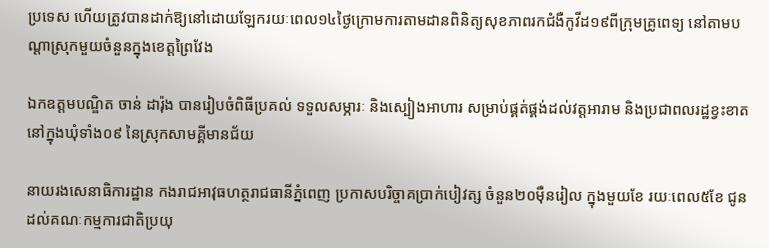ប្រទេស ហើយត្រូវបានដាក់ឱ្យនៅដោយឡែករយៈពេល១៤ថ្ងៃក្រោមការតាមដានពិនិត្យសុខភាពរកជំងឺកូវីដ១៩ពីក្រុមគ្រូពេទ្យ នៅតាមបណ្ដាស្រុកមួយចំនួនក្នុងខេត្តព្រៃវែង

ឯកឧត្ដមបណ្ឌិត ចាន់ ដារ៉ុង បានរៀបចំពិធីប្រគល់ ទទួលសម្ភារៈ និងស្បៀងអាហារ សម្រាប់ផ្គត់ផ្គង់ដល់វត្តអារាម និងប្រជាពលរដ្ឋខ្វះខាតនៅក្នុងឃុំទាំង០៩ នៃស្រុកសាមគ្គីមានជ័យ

នាយរងសេនាធិការដ្ឋាន កងរាជអាវុធហត្ថរាជធានីភ្នំពេញ ប្រកាសបរិច្ចាគប្រាក់បៀវត្ស ចំនួន២០ម៉ឺនរៀល ក្នុងមួយខែ រយៈពេល៥ខែ ជូនដល់គណៈកម្មការជាតិប្រយុ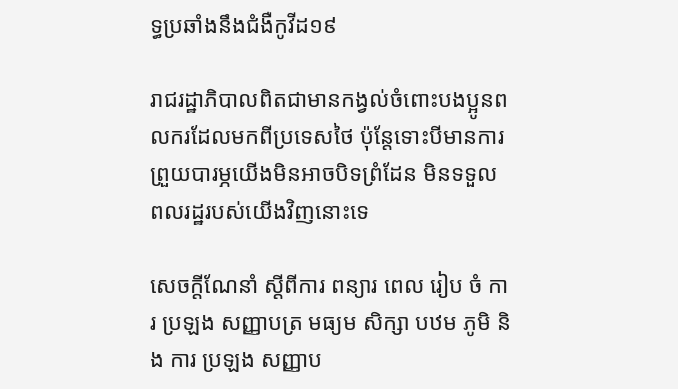ទ្ធប្រឆាំងនឹងជំងឺកូវីដ១៩

រាជរដ្ឋាភិបាលពិតជាមានកង្វល់ចំពោះបងប្អូនពលករដែលមកពីប្រទេសថៃ ប៉ុន្តែទោះបីមានការព្រួយបារម្ភយើងមិនអាចបិទព្រំដែន មិនទទួលពលរដ្ឋរបស់យើងវិញនោះទេ

សេចក្ដីណែនាំ ស្ដីពីការ ពន្យារ ពេល រៀប ចំ ការ ប្រឡង សញ្ញាបត្រ មធ្យម សិក្សា បឋម ភូមិ និង ការ ប្រឡង សញ្ញាប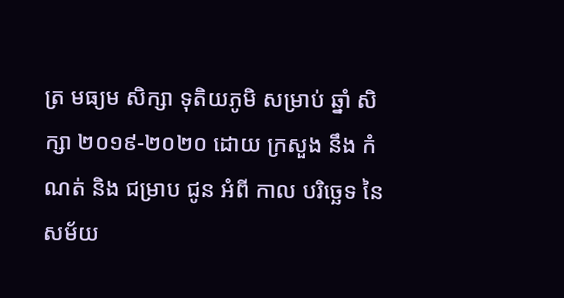ត្រ មធ្យម សិក្សា ទុតិយភូមិ សម្រាប់ ឆ្នាំ សិក្សា ២០១៩-២០២០ ដោយ ក្រសួង នឹង កំណត់ និង ជម្រាប ជូន អំពី កាល បរិច្ឆេទ នៃ សម័យ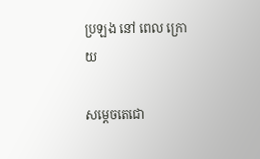ប្រឡង នៅ ពេល ក្រោយ

សម្តេចតេជោ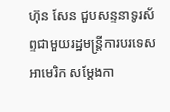ហ៊ុន សែន ជួបសន្ទនាទូរស័ព្ទជាមួយរដ្ឋមន្រ្តីការបរទេសអាមេរិក សម្តែងកា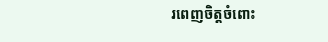រពេញចិត្តចំពោះ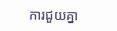ការជួយគ្នា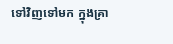ទៅវិញទៅមក ក្នុងគ្រា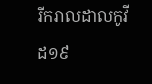រីករាលដាលកូវីដ១៩